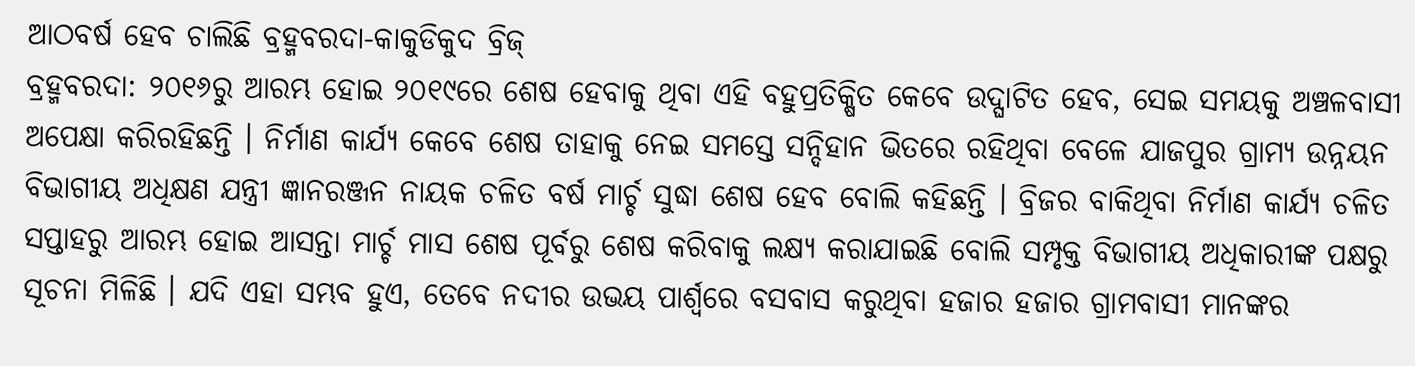ଆଠବର୍ଷ ହେବ ଚାଲିଛି ବ୍ରହ୍ମବରଦା-କାକୁଡିକୁଦ ବ୍ରିଜ୍
ବ୍ରହ୍ମବରଦା: ୨୦୧୬ରୁ ଆରମ୍ଭ ହୋଇ ୨୦୧୯ରେ ଶେଷ ହେବାକୁ ଥିବା ଏହି ବହୁପ୍ରତିକ୍ଷିତ କେବେ ଉଦ୍ଘାଟିତ ହେବ, ସେଇ ସମୟକୁ ଅଞ୍ଚଳବାସୀ ଅପେକ୍ଷା କରିରହିଛନ୍ତି । ନିର୍ମାଣ କାର୍ଯ୍ୟ କେବେ ଶେଷ ତାହାକୁ ନେଇ ସମସ୍ତେ ସନ୍ଦିହାନ ଭିତରେ ରହିଥିବା ବେଳେ ଯାଜପୁର ଗ୍ରାମ୍ୟ ଉନ୍ନୟନ ବିଭାଗୀୟ ଅଧିକ୍ଷଣ ଯନ୍ତ୍ରୀ ଜ୍ଞାନରଞ୍ଜନ ନାୟକ ଚଳିତ ବର୍ଷ ମାର୍ଚ୍ଚ ସୁଦ୍ଧା ଶେଷ ହେବ ବୋଲି କହିଛନ୍ତି । ବ୍ରିଜର ବାକିଥିବା ନିର୍ମାଣ କାର୍ଯ୍ୟ ଚଳିତ ସପ୍ତାହରୁ ଆରମ୍ଭ ହୋଇ ଆସନ୍ତା ମାର୍ଚ୍ଚ ମାସ ଶେଷ ପୂର୍ବରୁ ଶେଷ କରିବାକୁ ଲକ୍ଷ୍ୟ କରାଯାଇଛି ବୋଲି ସମ୍ପୃକ୍ତ ବିଭାଗୀୟ ଅଧିକାରୀଙ୍କ ପକ୍ଷରୁ ସୂଚନା ମିଳିଛି । ଯଦି ଏହା ସମ୍ଭବ ହୁଏ, ତେବେ ନଦୀର ଉଭୟ ପାର୍ଶ୍ୱରେ ବସବାସ କରୁଥିବା ହଜାର ହଜାର ଗ୍ରାମବାସୀ ମାନଙ୍କର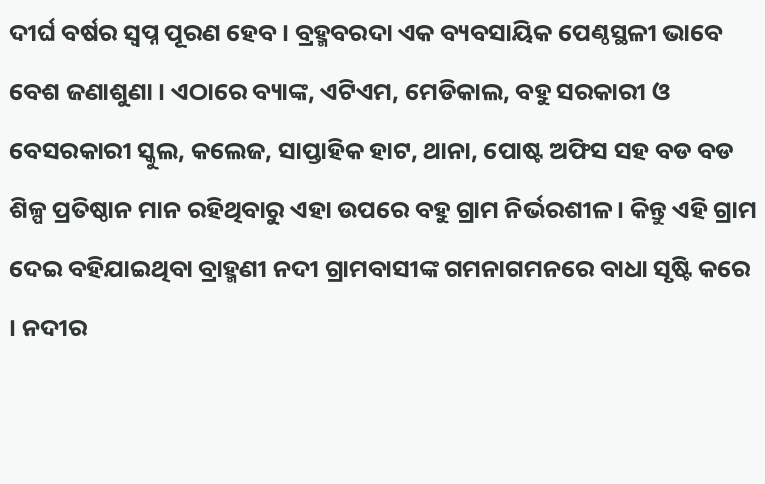ଦୀର୍ଘ ବର୍ଷର ସ୍ୱପ୍ନ ପୂରଣ ହେବ । ବ୍ରହ୍ମବରଦା ଏକ ବ୍ୟବସାୟିକ ପେଣ୍ଠସ୍ଥଳୀ ଭାବେ ବେଶ ଜଣାଶୁଣା । ଏଠାରେ ବ୍ୟାଙ୍କ, ଏଟିଏମ, ମେଡିକାଲ, ବହୁ ସରକାରୀ ଓ ବେସରକାରୀ ସ୍କୁଲ, କଲେଜ, ସାପ୍ତାହିକ ହାଟ, ଥାନା, ପୋଷ୍ଟ ଅଫିସ ସହ ବଡ ବଡ ଶିଳ୍ପ ପ୍ରତିଷ୍ଠାନ ମାନ ରହିଥିବାରୁ ଏହା ଉପରେ ବହୁ ଗ୍ରାମ ନିର୍ଭରଶୀଳ । କିନ୍ତୁ ଏହି ଗ୍ରାମ ଦେଇ ବହିଯାଇଥିବା ବ୍ରାହ୍ମଣୀ ନଦୀ ଗ୍ରାମବାସୀଙ୍କ ଗମନାଗମନରେ ବାଧା ସୃଷ୍ଟି କରେ । ନଦୀର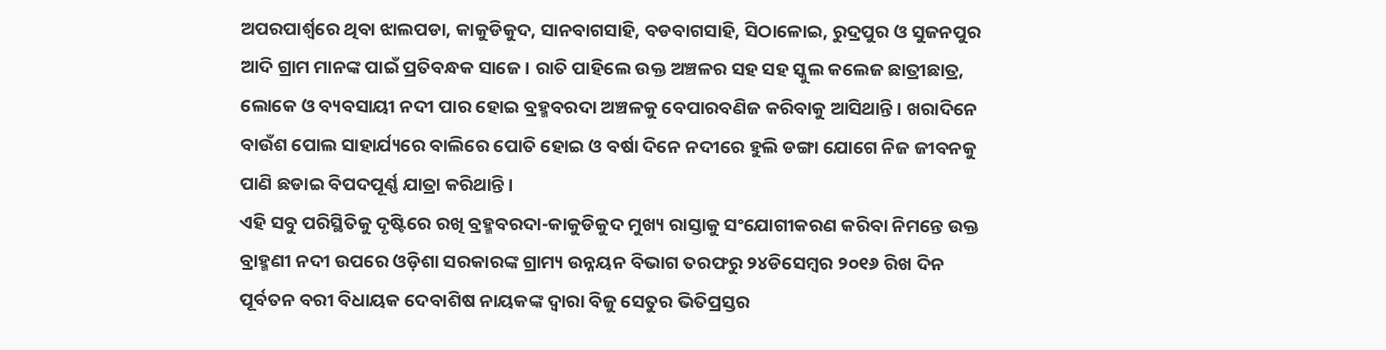ଅପରପାର୍ଶ୍ୱରେ ଥିବା ଝାଲପଡା, କାକୁଡିକୁଦ, ସାନବାଗସାହି, ବଡବାଗସାହି, ସିଠାଳୋଇ, ରୁଦ୍ରପୁର ଓ ସୁଜନପୁର ଆଦି ଗ୍ରାମ ମାନଙ୍କ ପାଇଁ ପ୍ରତିବନ୍ଧକ ସାଜେ । ରାତି ପାହିଲେ ଉକ୍ତ ଅଞ୍ଚଳର ସହ ସହ ସ୍କୁଲ କଲେଜ ଛାତ୍ରୀଛାତ୍ର, ଲୋକେ ଓ ବ୍ୟବସାୟୀ ନଦୀ ପାର ହୋଇ ବ୍ରହ୍ମବରଦା ଅଞ୍ଚଳକୁ ବେପାରବଣିଜ କରିବାକୁ ଆସିଥାନ୍ତି । ଖରାଦିନେ ବାଉଁଶ ପୋଲ ସାହାର୍ଯ୍ୟରେ ବାଲିରେ ପୋତି ହୋଇ ଓ ବର୍ଷା ଦିନେ ନଦୀରେ ହୁଲି ଡଙ୍ଗା ଯୋଗେ ନିଜ ଜୀବନକୁ ପାଣି ଛଡାଇ ବିପଦପୂର୍ଣ୍ଣ ଯାତ୍ରା କରିଥାନ୍ତି ।
ଏହି ସବୁ ପରିସ୍ଥିତିକୁ ଦୃଷ୍ଟିରେ ରଖି ବ୍ରହ୍ମବରଦା-କାକୁଡିକୁଦ ମୁଖ୍ୟ ରାସ୍ତାକୁ ସଂଯୋଗୀକରଣ କରିବା ନିମନ୍ତେ ଉକ୍ତ ବ୍ରାହ୍ମଣୀ ନଦୀ ଉପରେ ଓଡ଼ିଶା ସରକାରଙ୍କ ଗ୍ରାମ୍ୟ ଉନ୍ନୟନ ବିଭାଗ ତରଫରୁ ୨୪ଡିସେମ୍ବର ୨୦୧୬ ରିଖ ଦିନ ପୂର୍ବତନ ବରୀ ବିଧାୟକ ଦେବାଶିଷ ନାୟକଙ୍କ ଦ୍ୱାରା ବିଜୁ ସେତୁର ଭିତିପ୍ରସ୍ତର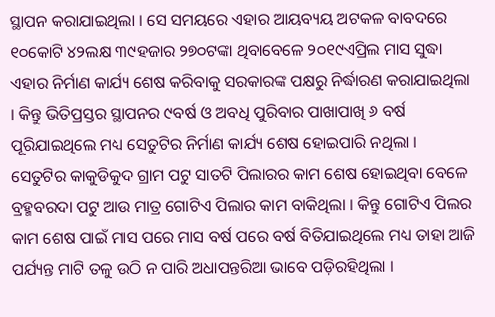ସ୍ଥାପନ କରାଯାଇଥିଲା । ସେ ସମୟରେ ଏହାର ଆୟବ୍ୟୟ ଅଟକଳ ବାବଦରେ ୧୦କୋଟି ୪୨ଲକ୍ଷ ୩୯ହଜାର ୨୭୦ଟଙ୍କା ଥିବାବେଳେ ୨୦୧୯ଏପ୍ରିଲ ମାସ ସୁଦ୍ଧା ଏହାର ନିର୍ମାଣ କାର୍ଯ୍ୟ ଶେଷ କରିବାକୁ ସରକାରଙ୍କ ପକ୍ଷରୁ ନିର୍ଦ୍ଧାରଣ କରାଯାଇଥିଲା । କିନ୍ତୁ ଭିତିପ୍ରସ୍ତର ସ୍ଥାପନର ୯ବର୍ଷ ଓ ଅବଧି ପୁରିବାର ପାଖାପାଖି ୬ ବର୍ଷ ପୂରିଯାଇଥିଲେ ମଧ୍ୟ ସେତୁଟିର ନିର୍ମାଣ କାର୍ଯ୍ୟ ଶେଷ ହୋଇପାରି ନଥିଲା । ସେତୁଟିର କାକୁଡିକୁଦ ଗ୍ରାମ ପଟୁ ସାତଟି ପିଲାରର କାମ ଶେଷ ହୋଇଥିବା ବେଳେ ବ୍ରହ୍ମବରଦା ପଟୁ ଆଉ ମାତ୍ର ଗୋଟିଏ ପିଲାର କାମ ବାକିଥିଲା । କିନ୍ତୁ ଗୋଟିଏ ପିଲର କାମ ଶେଷ ପାଇଁ ମାସ ପରେ ମାସ ବର୍ଷ ପରେ ବର୍ଷ ବିତିଯାଇଥିଲେ ମଧ୍ୟ ତାହା ଆଜି ପର୍ଯ୍ୟନ୍ତ ମାଟି ତଳୁ ଉଠି ନ ପାରି ଅଧାପନ୍ତରିଆ ଭାବେ ପଡ଼ିରହିଥିଲା ।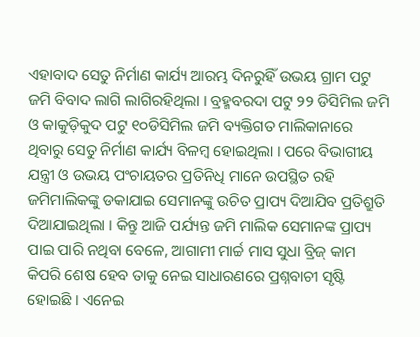ଏହାବାଦ ସେତୁ ନିର୍ମାଣ କାର୍ଯ୍ୟ ଆରମ୍ଭ ଦିନରୁହିଁ ଉଭୟ ଗ୍ରାମ ପଟୁ ଜମି ବିବାଦ ଲାଗି ଲାଗିରହିଥିଲା । ବ୍ରହ୍ମବରଦା ପଟୁ ୨୨ ଡିସିମିଲ ଜମି ଓ କାକୁଡ଼ିକୁଦ ପଟୁ ୧୦ଡିସିମିଲ ଜମି ବ୍ୟକ୍ତିଗତ ମାଲିକାନାରେ ଥିବାରୁ ସେତୁ ନିର୍ମାଣ କାର୍ଯ୍ୟ ବିଳମ୍ବ ହୋଇଥିଲା । ପରେ ବିଭାଗୀୟ ଯନ୍ତ୍ରୀ ଓ ଉଭୟ ପଂଚାୟତର ପ୍ରତିନିଧି ମାନେ ଉପସ୍ଥିତ ରହି ଜମିମାଲିକଙ୍କୁ ଡକାଯାଇ ସେମାନଙ୍କୁ ଉଚିତ ପ୍ରାପ୍ୟ ଦିଆଯିବ ପ୍ରତିଶ୍ରୁତି ଦିଆଯାଇଥିଲା । କିନ୍ତୁ ଆଜି ପର୍ଯ୍ୟନ୍ତ ଜମି ମାଲିକ ସେମାନଙ୍କ ପ୍ରାପ୍ୟ ପାଇ ପାରି ନଥିବା ବେଳେ, ଆଗାମୀ ମାର୍ଚ୍ଚ ମାସ ସୁଧା ବ୍ରିଜ୍ କାମ କିପରି ଶେଷ ହେବ ତାକୁ ନେଇ ସାଧାରଣରେ ପ୍ରଶ୍ନବାଚୀ ସୃଷ୍ଟି ହୋଇଛି । ଏନେଇ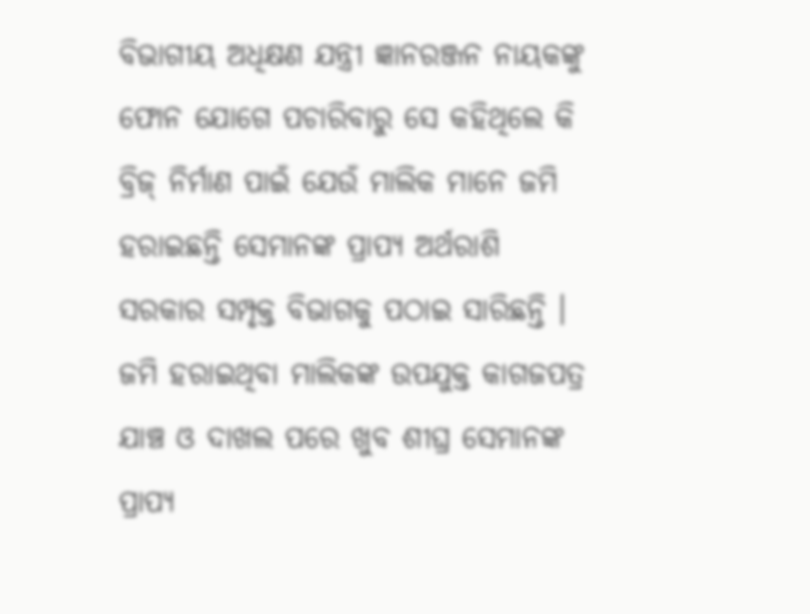ବିଭାଗୀୟ ଅଧିକ୍ଷଣ ଯନ୍ତ୍ରୀ ଜ୍ଞାନରଞ୍ଜନ ନାୟକଙ୍କୁ ଫୋନ ଯୋଗେ ପଚାରିବାରୁ ସେ କହିଥିଲେ କି ବ୍ରିଜ୍ ନିର୍ମାଣ ପାଇଁ ଯେଉଁ ମାଲିକ ମାନେ ଜମି ହରାଇଛନ୍ତି ସେମାନଙ୍କ ପ୍ରାପ୍ୟ ଅର୍ଥରାଶି ସରକାର ସମ୍ପୃକ୍ତ ବିଭାଗକୁ ପଠାଇ ସାରିଛନ୍ତି । ଜମି ହରାଇଥିବା ମାଲିକଙ୍କ ଉପଯୁକ୍ତ କାଗଜପତ୍ର ଯାଞ୍ଚ ଓ ଦାଖଲ ପରେ ଖୁବ ଶୀଘ୍ର ସେମାନଙ୍କ ପ୍ରାପ୍ୟ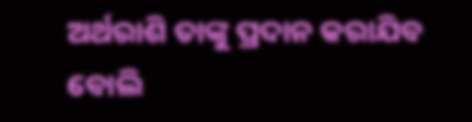ଅର୍ଥରାଶି ତାଙ୍କୁ ପ୍ରଦାନ କରାଯିବ ବୋଲି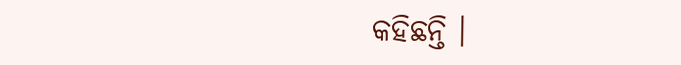କହିଛନ୍ତି ।